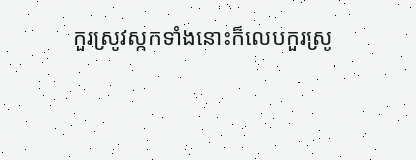កួរស្រូវស្កកទាំងនោះក៏លេបកួរស្រូ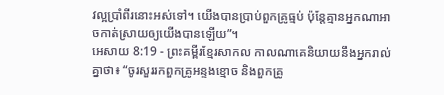វល្អប្រាំពីរនោះអស់ទៅ។ យើងបានប្រាប់ពួកគ្រូធ្មប់ ប៉ុន្តែគ្មានអ្នកណាអាចកាត់ស្រាយឲ្យយើងបានឡើយ”។
អេសាយ 8:19 - ព្រះគម្ពីរខ្មែរសាកល កាលណាគេនិយាយនឹងអ្នករាល់គ្នាថា៖ “ចូរសួររកពួកគ្រូអន្ទងខ្មោច និងពួកគ្រូ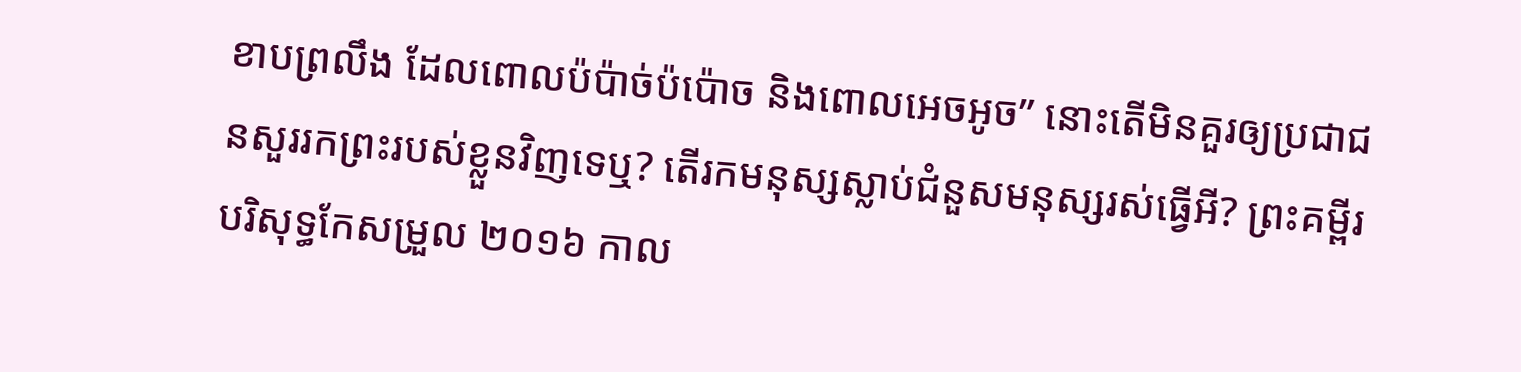ខាបព្រលឹង ដែលពោលប៉ប៉ាច់ប៉ប៉ោច និងពោលអេចអូច” នោះតើមិនគួរឲ្យប្រជាជនសួររកព្រះរបស់ខ្លួនវិញទេឬ? តើរកមនុស្សស្លាប់ជំនួសមនុស្សរស់ធ្វើអី? ព្រះគម្ពីរបរិសុទ្ធកែសម្រួល ២០១៦ កាល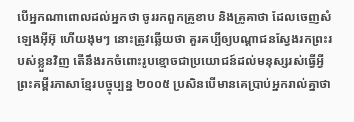បើអ្នកណាពោលដល់អ្នកថា ចូររកពួកគ្រូខាប និងគ្រូគាថា ដែលចេញសំឡេងអ៊ីអ៊ុ ហើយងុមៗ នោះត្រូវឆ្លើយថា គួរគប្បីឲ្យបណ្ដាជនស្វែងរកព្រះរបស់ខ្លួនវិញ តើនឹងរកចំពោះរូបខ្មោចជាប្រយោជន៍ដល់មនុស្សរស់ធ្វើអ្វី ព្រះគម្ពីរភាសាខ្មែរបច្ចុប្បន្ន ២០០៥ ប្រសិនបើមានគេប្រាប់អ្នករាល់គ្នាថា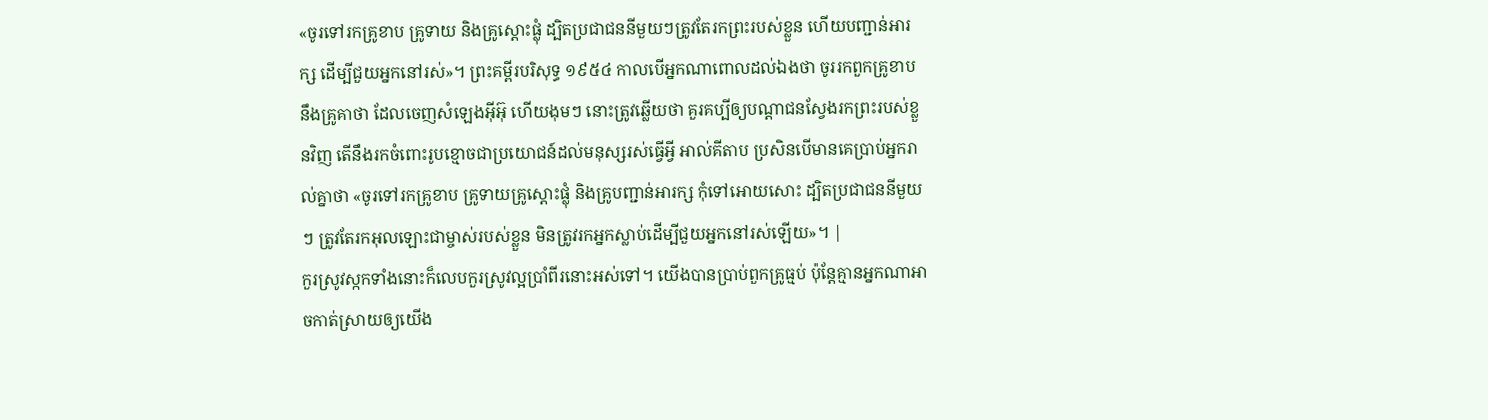«ចូរទៅរកគ្រូខាប គ្រូទាយ និងគ្រូស្ដោះផ្លុំ ដ្បិតប្រជាជននីមួយៗត្រូវតែរកព្រះរបស់ខ្លួន ហើយបញ្ជាន់អារក្ស ដើម្បីជួយអ្នកនៅរស់»។ ព្រះគម្ពីរបរិសុទ្ធ ១៩៥៤ កាលបើអ្នកណាពោលដល់ឯងថា ចូររកពួកគ្រូខាប នឹងគ្រូគាថា ដែលចេញសំឡេងអ៊ីអ៊ុ ហើយងុមៗ នោះត្រូវឆ្លើយថា គួរគប្បីឲ្យបណ្តាជនស្វែងរកព្រះរបស់ខ្លួនវិញ តើនឹងរកចំពោះរូបខ្មោចជាប្រយោជន៍ដល់មនុស្សរស់ធ្វើអ្វី អាល់គីតាប ប្រសិនបើមានគេប្រាប់អ្នករាល់គ្នាថា «ចូរទៅរកគ្រូខាប គ្រូទាយគ្រូស្ដោះផ្លុំ និងគ្រូបញ្ជាន់អារក្ស កុំទៅអោយសោះ ដ្បិតប្រជាជននីមួយៗ ត្រូវតែរកអុលឡោះជាម្ចាស់របស់ខ្លួន មិនត្រូវរកអ្នកស្លាប់ដើម្បីជួយអ្នកនៅរស់ឡើយ»។ |
កួរស្រូវស្កកទាំងនោះក៏លេបកួរស្រូវល្អប្រាំពីរនោះអស់ទៅ។ យើងបានប្រាប់ពួកគ្រូធ្មប់ ប៉ុន្តែគ្មានអ្នកណាអាចកាត់ស្រាយឲ្យយើង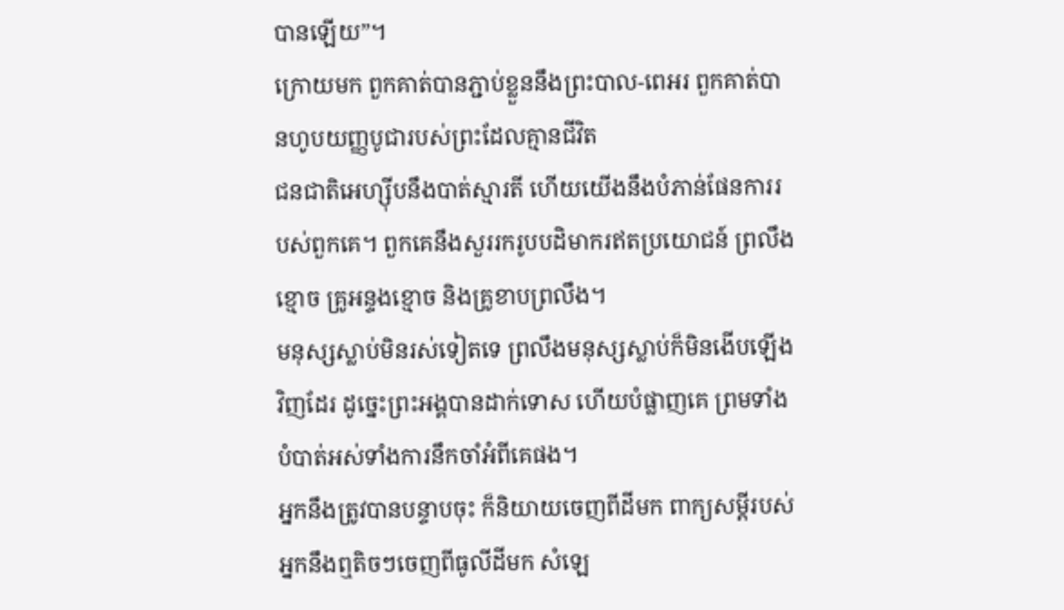បានឡើយ”។
ក្រោយមក ពួកគាត់បានភ្ជាប់ខ្លួននឹងព្រះបាល-ពេអរ ពួកគាត់បានហូបយញ្ញបូជារបស់ព្រះដែលគ្មានជីវិត
ជនជាតិអេហ្ស៊ីបនឹងបាត់ស្មារតី ហើយយើងនឹងបំភាន់ផែនការរបស់ពួកគេ។ ពួកគេនឹងសួររករូបបដិមាករឥតប្រយោជន៍ ព្រលឹងខ្មោច គ្រូអន្ទងខ្មោច និងគ្រូខាបព្រលឹង។
មនុស្សស្លាប់មិនរស់ទៀតទេ ព្រលឹងមនុស្សស្លាប់ក៏មិនងើបឡើងវិញដែរ ដូច្នេះព្រះអង្គបានដាក់ទោស ហើយបំផ្លាញគេ ព្រមទាំងបំបាត់អស់ទាំងការនឹកចាំអំពីគេផង។
អ្នកនឹងត្រូវបានបន្ទាបចុះ ក៏និយាយចេញពីដីមក ពាក្យសម្ដីរបស់អ្នកនឹងឮតិចៗចេញពីធូលីដីមក សំឡេ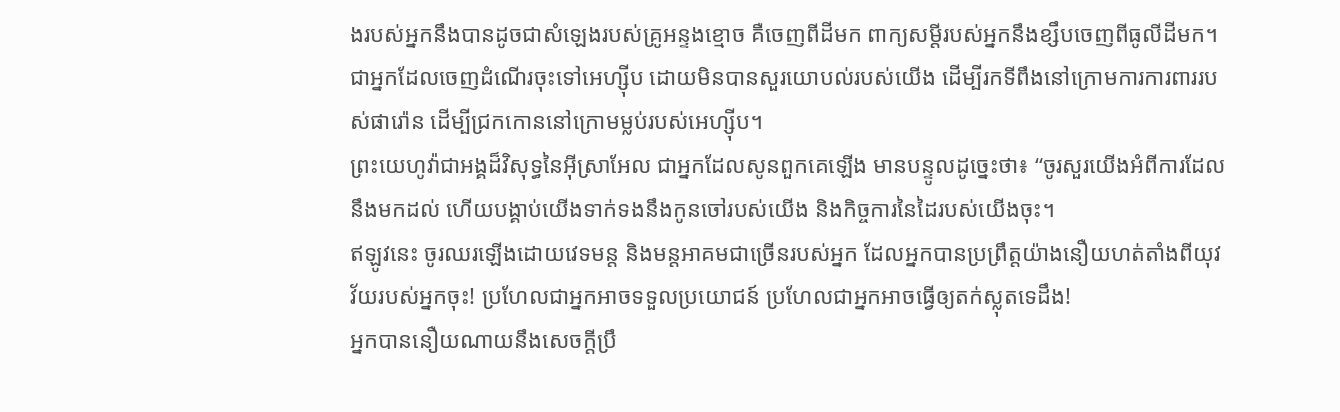ងរបស់អ្នកនឹងបានដូចជាសំឡេងរបស់គ្រូអន្ទងខ្មោច គឺចេញពីដីមក ពាក្យសម្ដីរបស់អ្នកនឹងខ្សឹបចេញពីធូលីដីមក។
ជាអ្នកដែលចេញដំណើរចុះទៅអេហ្ស៊ីប ដោយមិនបានសួរយោបល់របស់យើង ដើម្បីរកទីពឹងនៅក្រោមការការពាររបស់ផារ៉ោន ដើម្បីជ្រកកោននៅក្រោមម្លប់របស់អេហ្ស៊ីប។
ព្រះយេហូវ៉ាជាអង្គដ៏វិសុទ្ធនៃអ៊ីស្រាអែល ជាអ្នកដែលសូនពួកគេឡើង មានបន្ទូលដូច្នេះថា៖ “ចូរសួរយើងអំពីការដែលនឹងមកដល់ ហើយបង្គាប់យើងទាក់ទងនឹងកូនចៅរបស់យើង និងកិច្ចការនៃដៃរបស់យើងចុះ។
ឥឡូវនេះ ចូរឈរឡើងដោយវេទមន្ត និងមន្តអាគមជាច្រើនរបស់អ្នក ដែលអ្នកបានប្រព្រឹត្តយ៉ាងនឿយហត់តាំងពីយុវវ័យរបស់អ្នកចុះ! ប្រហែលជាអ្នកអាចទទួលប្រយោជន៍ ប្រហែលជាអ្នកអាចធ្វើឲ្យតក់ស្លុតទេដឹង!
អ្នកបាននឿយណាយនឹងសេចក្ដីប្រឹ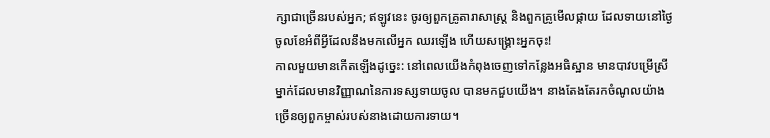ក្សាជាច្រើនរបស់អ្នក; ឥឡូវនេះ ចូរឲ្យពួកគ្រូតារាសាស្ត្រ និងពួកគ្រូមើលផ្កាយ ដែលទាយនៅថ្ងៃចូលខែអំពីអ្វីដែលនឹងមកលើអ្នក ឈរឡើង ហើយសង្គ្រោះអ្នកចុះ!
កាលមួយមានកើតឡើងដូច្នេះ: នៅពេលយើងកំពុងចេញទៅកន្លែងអធិស្ឋាន មានបាវបម្រើស្រីម្នាក់ដែលមានវិញ្ញាណនៃការទស្សទាយចូល បានមកជួបយើង។ នាងតែងតែរកចំណូលយ៉ាងច្រើនឲ្យពួកម្ចាស់របស់នាងដោយការទាយ។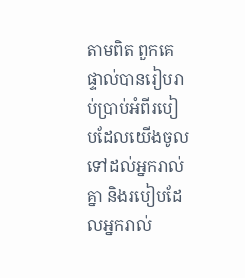តាមពិត ពួកគេផ្ទាល់បានរៀបរាប់ប្រាប់អំពីរបៀបដែលយើងចូលទៅដល់អ្នករាល់គ្នា និងរបៀបដែលអ្នករាល់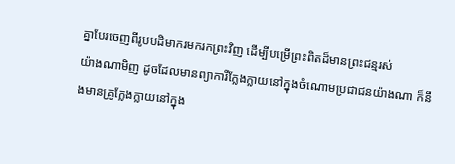គ្នាបែរចេញពីរូបបដិមាករមករកព្រះវិញ ដើម្បីបម្រើព្រះពិតដ៏មានព្រះជន្មរស់
យ៉ាងណាមិញ ដូចដែលមានព្យាការីក្លែងក្លាយនៅក្នុងចំណោមប្រជាជនយ៉ាងណា ក៏នឹងមានគ្រូក្លែងក្លាយនៅក្នុង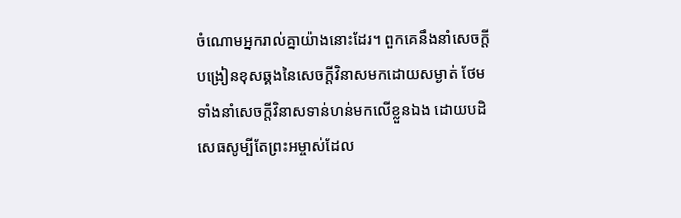ចំណោមអ្នករាល់គ្នាយ៉ាងនោះដែរ។ ពួកគេនឹងនាំសេចក្ដីបង្រៀនខុសឆ្គងនៃសេចក្ដីវិនាសមកដោយសម្ងាត់ ថែមទាំងនាំសេចក្ដីវិនាសទាន់ហន់មកលើខ្លួនឯង ដោយបដិសេធសូម្បីតែព្រះអម្ចាស់ដែល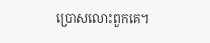ប្រោសលោះពួកគេ។